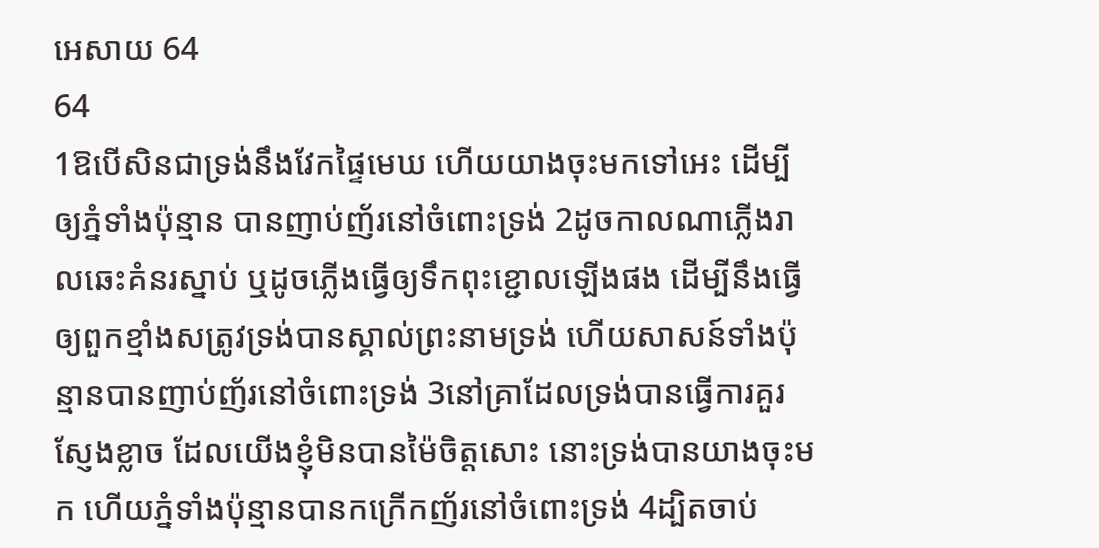អេសាយ 64
64
1ឱបើសិនជាទ្រង់នឹងវែកផ្ទៃមេឃ ហើយយាងចុះមកទៅអេះ ដើម្បីឲ្យភ្នំទាំងប៉ុន្មាន បានញាប់ញ័រនៅចំពោះទ្រង់ 2ដូចកាលណាភ្លើងរាលឆេះគំនរស្នាប់ ឬដូចភ្លើងធ្វើឲ្យទឹកពុះខ្ជោលឡើងផង ដើម្បីនឹងធ្វើឲ្យពួកខ្មាំងសត្រូវទ្រង់បានស្គាល់ព្រះនាមទ្រង់ ហើយសាសន៍ទាំងប៉ុន្មានបានញាប់ញ័រនៅចំពោះទ្រង់ 3នៅគ្រាដែលទ្រង់បានធ្វើការគួរស្ញែងខ្លាច ដែលយើងខ្ញុំមិនបានម៉ៃចិត្តសោះ នោះទ្រង់បានយាងចុះមក ហើយភ្នំទាំងប៉ុន្មានបានកក្រើកញ័រនៅចំពោះទ្រង់ 4ដ្បិតចាប់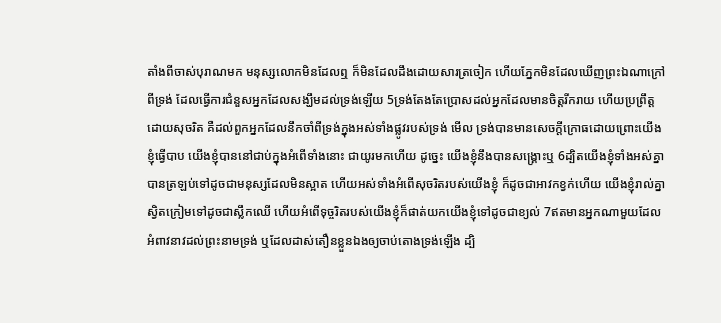តាំងពីចាស់បុរាណមក មនុស្សលោកមិនដែលឮ ក៏មិនដែលដឹងដោយសារត្រចៀក ហើយភ្នែកមិនដែលឃើញព្រះឯណាក្រៅពីទ្រង់ ដែលធ្វើការជំនួសអ្នកដែលសង្ឃឹមដល់ទ្រង់ឡើយ 5ទ្រង់តែងតែប្រោសដល់អ្នកដែលមានចិត្តរីករាយ ហើយប្រព្រឹត្តដោយសុចរិត គឺដល់ពួកអ្នកដែលនឹកចាំពីទ្រង់ក្នុងអស់ទាំងផ្លូវរបស់ទ្រង់ មើល ទ្រង់បានមានសេចក្ដីក្រោធដោយព្រោះយើងខ្ញុំធ្វើបាប យើងខ្ញុំបាននៅជាប់ក្នុងអំពើទាំងនោះ ជាយូរមកហើយ ដូច្នេះ យើងខ្ញុំនឹងបានសង្គ្រោះឬ 6ដ្បិតយើងខ្ញុំទាំងអស់គ្នាបានត្រឡប់ទៅដូចជាមនុស្សដែលមិនស្អាត ហើយអស់ទាំងអំពើសុចរិតរបស់យើងខ្ញុំ ក៏ដូចជាអាវកខ្វក់ហើយ យើងខ្ញុំរាល់គ្នាស្វិតក្រៀមទៅដូចជាស្លឹកឈើ ហើយអំពើទុច្ចរិតរបស់យើងខ្ញុំក៏ផាត់យកយើងខ្ញុំទៅដូចជាខ្យល់ 7ឥតមានអ្នកណាមួយដែលអំពាវនាវដល់ព្រះនាមទ្រង់ ឬដែលដាស់តឿនខ្លួនឯងឲ្យចាប់តោងទ្រង់ឡើង ដ្បិ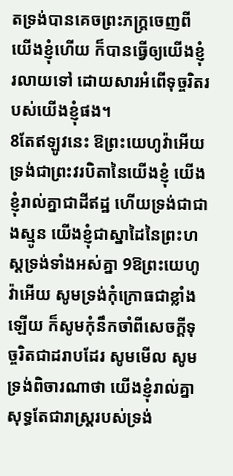តទ្រង់បានគេចព្រះភក្ត្រចេញពីយើងខ្ញុំហើយ ក៏បានធ្វើឲ្យយើងខ្ញុំរលាយទៅ ដោយសារអំពើទុច្ចរិតរបស់យើងខ្ញុំផង។
8តែឥឡូវនេះ ឱព្រះយេហូវ៉ាអើយ ទ្រង់ជាព្រះវរបិតានៃយើងខ្ញុំ យើងខ្ញុំរាល់គ្នាជាដីឥដ្ឋ ហើយទ្រង់ជាជាងស្មូន យើងខ្ញុំជាស្នាដៃនៃព្រះហស្តទ្រង់ទាំងអស់គ្នា 9ឱព្រះយេហូវ៉ាអើយ សូមទ្រង់កុំក្រោធជាខ្លាំងឡើយ ក៏សូមកុំនឹកចាំពីសេចក្ដីទុច្ចរិតជាដរាបដែរ សូមមើល សូមទ្រង់ពិចារណាថា យើងខ្ញុំរាល់គ្នាសុទ្ធតែជារាស្ត្ររបស់ទ្រង់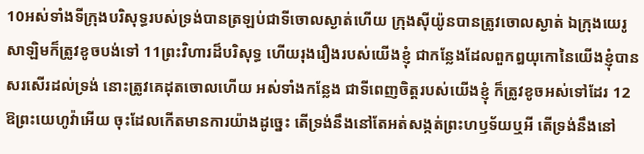10អស់ទាំងទីក្រុងបរិសុទ្ធរបស់ទ្រង់បានត្រឡប់ជាទីចោលស្ងាត់ហើយ ក្រុងស៊ីយ៉ូនបានត្រូវចោលស្ងាត់ ឯក្រុងយេរូសាឡិមក៏ត្រូវខូចបង់ទៅ 11ព្រះវិហារដ៏បរិសុទ្ធ ហើយរុងរឿងរបស់យើងខ្ញុំ ជាកន្លែងដែលពួកឰយុកោនៃយើងខ្ញុំបានសរសើរដល់ទ្រង់ នោះត្រូវគេដុតចោលហើយ អស់ទាំងកន្លែង ជាទីពេញចិត្តរបស់យើងខ្ញុំ ក៏ត្រូវខូចអស់ទៅដែរ 12ឱព្រះយេហូវ៉ាអើយ ចុះដែលកើតមានការយ៉ាងដូច្នេះ តើទ្រង់នឹងនៅតែអត់សង្កត់ព្រះហឫទ័យឬអី តើទ្រង់នឹងនៅ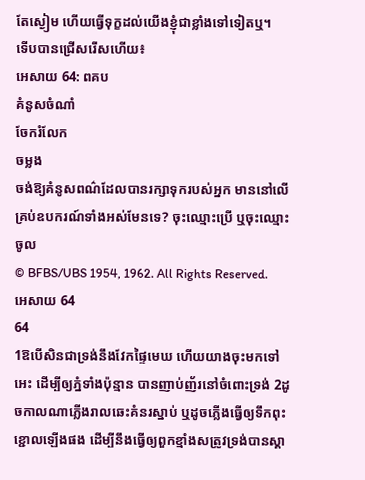តែស្ងៀម ហើយធ្វើទុក្ខដល់យើងខ្ញុំជាខ្លាំងទៅទៀតឬ។
ទើបបានជ្រើសរើសហើយ៖
អេសាយ 64: ពគប
គំនូសចំណាំ
ចែករំលែក
ចម្លង
ចង់ឱ្យគំនូសពណ៌ដែលបានរក្សាទុករបស់អ្នក មាននៅលើគ្រប់ឧបករណ៍ទាំងអស់មែនទេ? ចុះឈ្មោះប្រើ ឬចុះឈ្មោះចូល
© BFBS/UBS 1954, 1962. All Rights Reserved.
អេសាយ 64
64
1ឱបើសិនជាទ្រង់នឹងវែកផ្ទៃមេឃ ហើយយាងចុះមកទៅអេះ ដើម្បីឲ្យភ្នំទាំងប៉ុន្មាន បានញាប់ញ័រនៅចំពោះទ្រង់ 2ដូចកាលណាភ្លើងរាលឆេះគំនរស្នាប់ ឬដូចភ្លើងធ្វើឲ្យទឹកពុះខ្ជោលឡើងផង ដើម្បីនឹងធ្វើឲ្យពួកខ្មាំងសត្រូវទ្រង់បានស្គា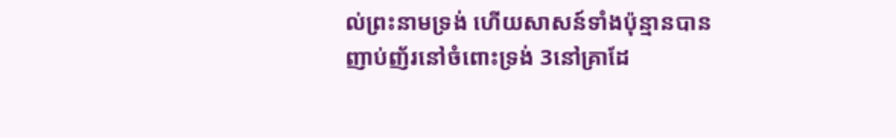ល់ព្រះនាមទ្រង់ ហើយសាសន៍ទាំងប៉ុន្មានបានញាប់ញ័រនៅចំពោះទ្រង់ 3នៅគ្រាដែ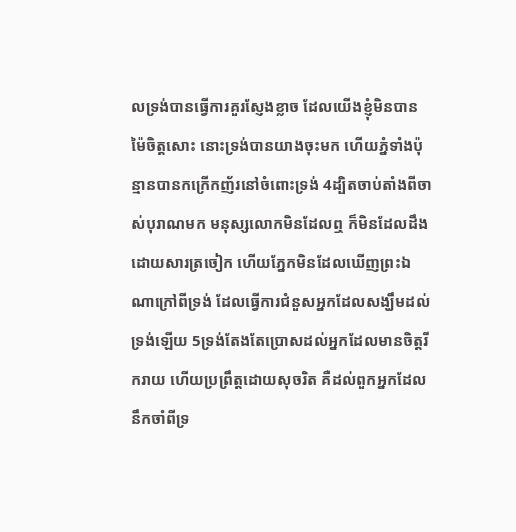លទ្រង់បានធ្វើការគួរស្ញែងខ្លាច ដែលយើងខ្ញុំមិនបានម៉ៃចិត្តសោះ នោះទ្រង់បានយាងចុះមក ហើយភ្នំទាំងប៉ុន្មានបានកក្រើកញ័រនៅចំពោះទ្រង់ 4ដ្បិតចាប់តាំងពីចាស់បុរាណមក មនុស្សលោកមិនដែលឮ ក៏មិនដែលដឹងដោយសារត្រចៀក ហើយភ្នែកមិនដែលឃើញព្រះឯណាក្រៅពីទ្រង់ ដែលធ្វើការជំនួសអ្នកដែលសង្ឃឹមដល់ទ្រង់ឡើយ 5ទ្រង់តែងតែប្រោសដល់អ្នកដែលមានចិត្តរីករាយ ហើយប្រព្រឹត្តដោយសុចរិត គឺដល់ពួកអ្នកដែលនឹកចាំពីទ្រ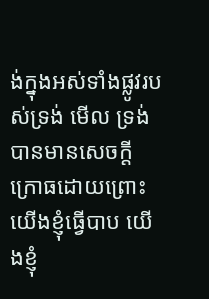ង់ក្នុងអស់ទាំងផ្លូវរបស់ទ្រង់ មើល ទ្រង់បានមានសេចក្ដីក្រោធដោយព្រោះយើងខ្ញុំធ្វើបាប យើងខ្ញុំ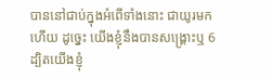បាននៅជាប់ក្នុងអំពើទាំងនោះ ជាយូរមកហើយ ដូច្នេះ យើងខ្ញុំនឹងបានសង្គ្រោះឬ 6ដ្បិតយើងខ្ញុំ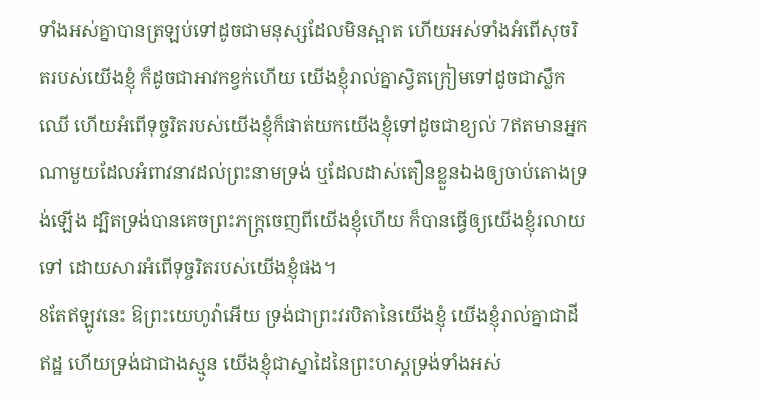ទាំងអស់គ្នាបានត្រឡប់ទៅដូចជាមនុស្សដែលមិនស្អាត ហើយអស់ទាំងអំពើសុចរិតរបស់យើងខ្ញុំ ក៏ដូចជាអាវកខ្វក់ហើយ យើងខ្ញុំរាល់គ្នាស្វិតក្រៀមទៅដូចជាស្លឹកឈើ ហើយអំពើទុច្ចរិតរបស់យើងខ្ញុំក៏ផាត់យកយើងខ្ញុំទៅដូចជាខ្យល់ 7ឥតមានអ្នកណាមួយដែលអំពាវនាវដល់ព្រះនាមទ្រង់ ឬដែលដាស់តឿនខ្លួនឯងឲ្យចាប់តោងទ្រង់ឡើង ដ្បិតទ្រង់បានគេចព្រះភក្ត្រចេញពីយើងខ្ញុំហើយ ក៏បានធ្វើឲ្យយើងខ្ញុំរលាយទៅ ដោយសារអំពើទុច្ចរិតរបស់យើងខ្ញុំផង។
8តែឥឡូវនេះ ឱព្រះយេហូវ៉ាអើយ ទ្រង់ជាព្រះវរបិតានៃយើងខ្ញុំ យើងខ្ញុំរាល់គ្នាជាដីឥដ្ឋ ហើយទ្រង់ជាជាងស្មូន យើងខ្ញុំជាស្នាដៃនៃព្រះហស្តទ្រង់ទាំងអស់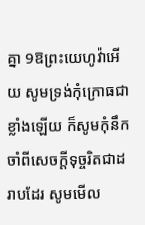គ្នា 9ឱព្រះយេហូវ៉ាអើយ សូមទ្រង់កុំក្រោធជាខ្លាំងឡើយ ក៏សូមកុំនឹកចាំពីសេចក្ដីទុច្ចរិតជាដរាបដែរ សូមមើល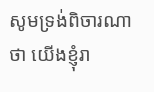សូមទ្រង់ពិចារណាថា យើងខ្ញុំរា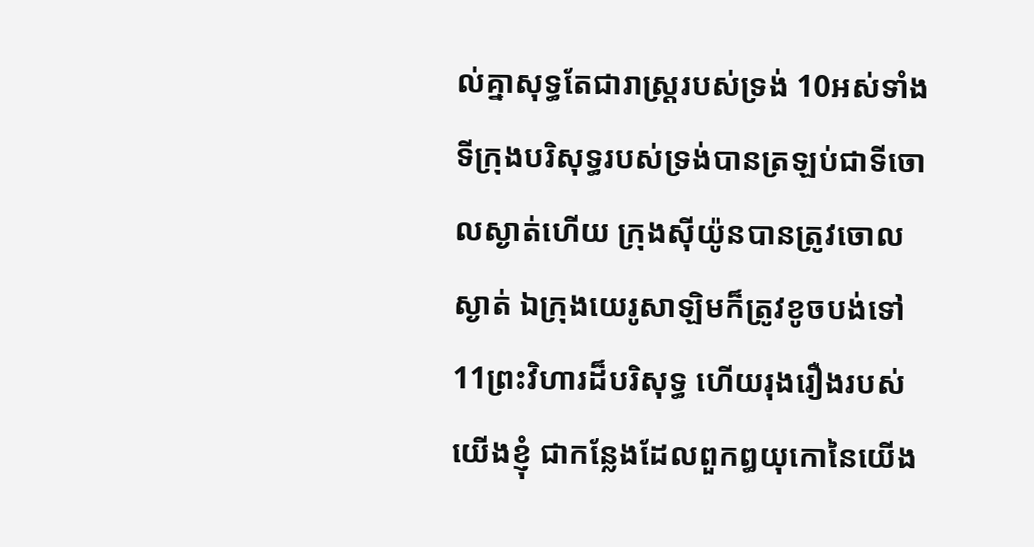ល់គ្នាសុទ្ធតែជារាស្ត្ររបស់ទ្រង់ 10អស់ទាំងទីក្រុងបរិសុទ្ធរបស់ទ្រង់បានត្រឡប់ជាទីចោលស្ងាត់ហើយ ក្រុងស៊ីយ៉ូនបានត្រូវចោលស្ងាត់ ឯក្រុងយេរូសាឡិមក៏ត្រូវខូចបង់ទៅ 11ព្រះវិហារដ៏បរិសុទ្ធ ហើយរុងរឿងរបស់យើងខ្ញុំ ជាកន្លែងដែលពួកឰយុកោនៃយើង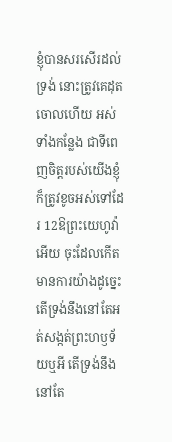ខ្ញុំបានសរសើរដល់ទ្រង់ នោះត្រូវគេដុតចោលហើយ អស់ទាំងកន្លែង ជាទីពេញចិត្តរបស់យើងខ្ញុំ ក៏ត្រូវខូចអស់ទៅដែរ 12ឱព្រះយេហូវ៉ាអើយ ចុះដែលកើតមានការយ៉ាងដូច្នេះ តើទ្រង់នឹងនៅតែអត់សង្កត់ព្រះហឫទ័យឬអី តើទ្រង់នឹងនៅតែ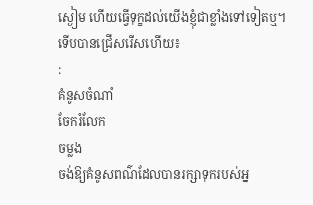ស្ងៀម ហើយធ្វើទុក្ខដល់យើងខ្ញុំជាខ្លាំងទៅទៀតឬ។
ទើបបានជ្រើសរើសហើយ៖
:
គំនូសចំណាំ
ចែករំលែក
ចម្លង
ចង់ឱ្យគំនូសពណ៌ដែលបានរក្សាទុករបស់អ្ន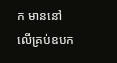ក មាននៅលើគ្រប់ឧបក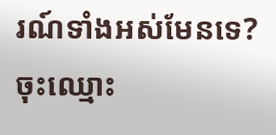រណ៍ទាំងអស់មែនទេ? ចុះឈ្មោះ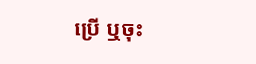ប្រើ ឬចុះ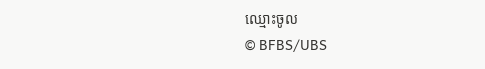ឈ្មោះចូល
© BFBS/UBS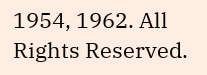1954, 1962. All Rights Reserved.